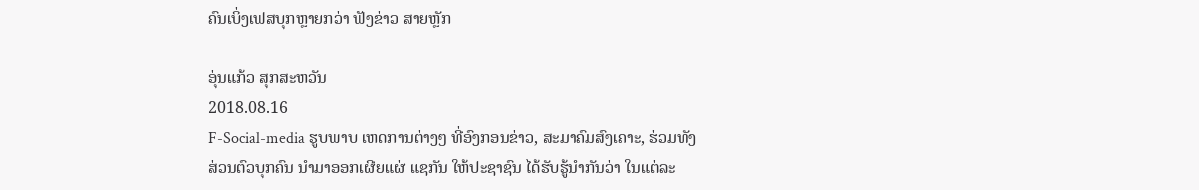ຄົນເບິ່ງເຟສບຸກຫຼາຍກວ່າ ຟັງຂ່າວ ສາຍຫຼັກ

ອຸ່ນແກ້ວ ສຸກສະຫວັນ
2018.08.16
F-Social-media ຮູບພາບ ເຫດການຕ່າງໆ ທີ່ອົງກອນຂ່າວ, ສະມາຄົມສົງເຄາະ, ຮ່ວມທັງສ່ວນຕົວບຸກຄົນ ນໍາມາອອກເຜີຍແຜ່ ແຊກັນ ໃຫ້ປະຊາຊົນ ໄດ້ຮັບຮູ້ນໍາກັນວ່າ ໃນແຕ່ລະ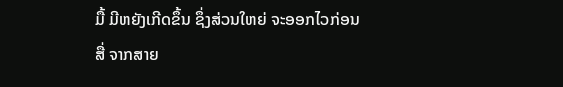ມື້ ມີຫຍັງເກີດຂຶ້ນ ຊຶ່ງສ່ວນໃຫຍ່ ຈະອອກໄວກ່ອນ ສື່ ຈາກສາຍ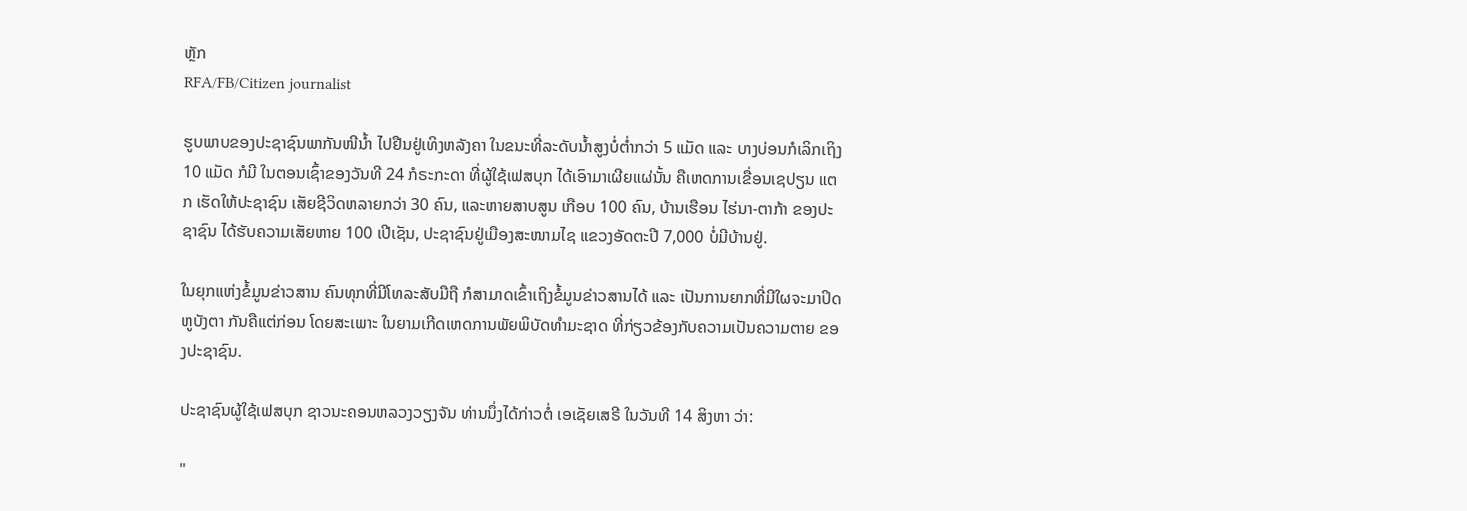ຫຼັກ
RFA/FB/Citizen journalist

ຮູບພາບຂອງປະຊາຊົນພາກັນໜີນ້ຳ ໄປຢືນຢູ່ເທິງຫລັງຄາ ໃນຂນະທີ່ລະດັບນ້ຳສູງບໍ່ຕ່ຳກວ່າ 5 ແມັດ ແລະ ບາງບ່ອນກໍເລິກເຖິງ 10 ແມັດ ກໍມີ ໃນຕອນເຊົ້າຂອງວັນທີ 24 ກໍຣະກະດາ ທີ່ຜູ້ໃຊ້ເຟສບຸກ ໄດ້ເອົາມາເຜີຍແຜ່ນັ້ນ ຄືເຫດການເຂື່ອນເຊປຽນ ແຕກ ເຮັດໃຫ້ປະຊາຊົນ ເສັຍຊີວິດຫລາຍກວ່າ 30 ຄົນ, ແລະຫາຍສາບສູນ ເກືອບ 100 ຄົນ, ບ້ານເຮືອນ ໄຮ່ນາ-ຕາກ້າ ຂອງປະຊາຊົນ ໄດ້ຮັບຄວາມເສັຍຫາຍ 100 ເປີເຊັນ, ປະຊາຊົນຢູ່ເມືອງສະໜາມໄຊ ແຂວງອັດຕະປີ 7,000 ບໍ່ມີບ້ານຢູ່.

ໃນຍຸກແຫ່ງຂໍ້ມູນຂ່າວສານ ຄົນທຸກທີ່ມີໂທລະສັບມືຖື ກໍສາມາດເຂົ້າເຖິງຂໍ້ມູນຂ່າວສານໄດ້ ແລະ ເປັນການຍາກທີ່ມີໃຜຈະມາປິດຫູບັງຕາ ກັນຄືແຕ່ກ່ອນ ໂດຍສະເພາະ ໃນຍາມເກີດເຫດການພັຍພິບັດທຳມະຊາດ ທີ່ກ່ຽວຂ້ອງກັບຄວາມເປັນຄວາມຕາຍ ຂອງປະຊາຊົນ.

ປະຊາຊົນຜູ້ໃຊ້ເຟສບຸກ ຊາວນະຄອນຫລວງວຽງຈັນ ທ່ານນຶ່ງໄດ້ກ່າວຕໍ່ ເອເຊັຍເສຣີ ໃນວັນທີ 14 ສິງຫາ ວ່າ:

"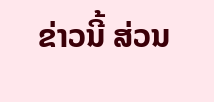ຂ່າວນີ້ ສ່ວນ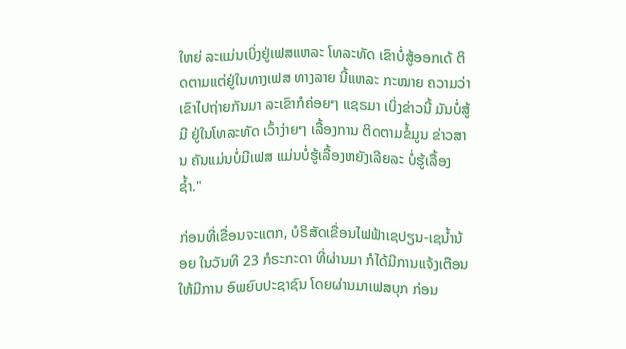ໃຫຍ່ ລະແມ່ນເບິ່ງຢູ່ເຟສແຫລະ ໂທລະທັດ ເຂົາບໍ່ສູ້ອອກເດ້ ຕິດຕາມແຕ່ຢູ່ໃນທາງເຟສ ທາງລາຍ ນີ້ແຫລະ ກະໝາຍ ຄວາມວ່າ ເຂົາໄປຖ່າຍກັນມາ ລະເຂົາກໍຄ່ອຍໆ ແຊຣມາ ເບິ່ງຂ່າວນີ້ ມັນບໍ່ສູ້ມີ ຢູ່ໃນໂທລະທັດ ເວົ້າງ່າຍໆ ເລື້ອງການ ຕິດຕາມຂໍ້ມູນ ຂ່າວສານ ຄັນແມ່ນບໍ່ມີເຟສ ແມ່ນບໍ່ຮູ້ເລື້ອງຫຍັງເລີຍລະ ບໍ່ຮູ້ເລື້ອງຊ້ຳ."

ກ່ອນທີ່ເຂື່ອນຈະແຕກ, ບໍຣິສັດເຂື່ອນໄຟຟ້າເຊປຽນ-ເຊນ້ຳນ້ອຍ ໃນວັນທີ 23 ກໍຣະກະດາ ທີ່ຜ່ານມາ ກໍໄດ້ມີການແຈ້ງເຕືອນ ໃຫ້ມີການ ອົພຍົບປະຊາຊົນ ໂດຍຜ່ານມາເຟສບຸກ ກ່ອນ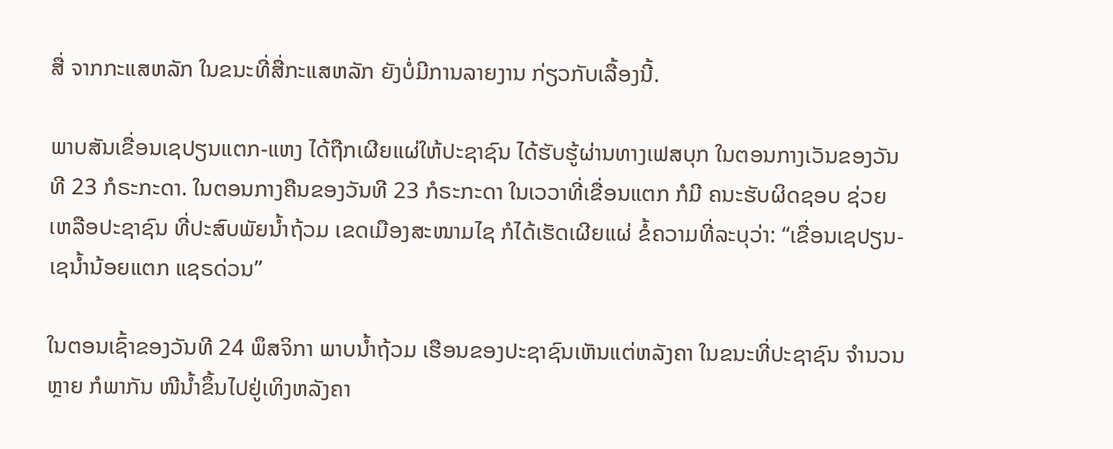ສື່ ຈາກກະແສຫລັກ ໃນຂນະທີ່ສື່ກະແສຫລັກ ຍັງບໍ່ມີການລາຍງານ ກ່ຽວກັບເລື້ອງນີ້.

ພາບສັນເຂື່ອນເຊປຽນແຕກ-ແຫງ ໄດ້ຖືກເຜີຍແຜ່ໃຫ້ປະຊາຊົນ ໄດ້ຮັບຮູ້ຜ່ານທາງເຟສບຸກ ໃນຕອນກາງເວັນຂອງວັນທີ 23 ກໍຣະກະດາ. ໃນຕອນກາງຄືນຂອງວັນທີ 23 ກໍຣະກະດາ ໃນເວວາທີ່ເຂື່ອນແຕກ ກໍມີ ຄນະຮັບຜິດຊອບ ຊ່ວຍເຫລືອປະຊາຊົນ ທີ່ປະສົບພັຍນ້ຳຖ້ວມ ເຂດເມືອງສະໜາມໄຊ ກໍໄດ້ເຮັດເຜີຍແຜ່ ຂໍ້ຄວາມທີ່ລະບຸວ່າ: “ເຂື່ອນເຊປຽນ-ເຊນ້ຳນ້ອຍແຕກ ແຊຣດ່ວນ”

ໃນຕອນເຊົ້າຂອງວັນທີ 24 ພຶສຈິກາ ພາບນ້ຳຖ້ວມ ເຮືອນຂອງປະຊາຊົນເຫັນແຕ່ຫລັງຄາ ໃນຂນະທີ່ປະຊາຊົນ ຈຳນວນຫຼາຍ ກໍພາກັນ ໜີນ້ຳຂຶ້ນໄປຢູ່ເທິງຫລັງຄາ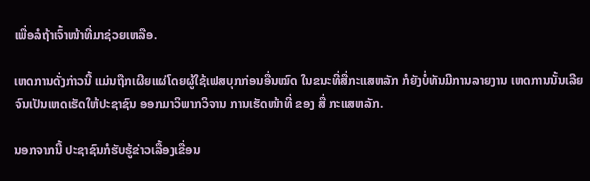ເພື່ອລໍຖ້າເຈົ້າໜ້າທີ່ມາຊ່ວຍເຫລືອ.

ເຫດການດັ່ງກ່າວນີ້ ແມ່ນຖືກເຜີຍແຜ່ໂດຍຜູ້ໃຊ້ເຟສບຸກກ່ອນອື່ນໝົດ ໃນຂນະທີ່ສື່ກະແສຫລັກ ກໍຍັງບໍ່ທັນມີການລາຍງານ ເຫດການນັ້ນເລີຍ ຈົນເປັນເຫດເຮັດໃຫ້ປະຊາຊົນ ອອກມາວິພາກວິຈານ ການເຮັດໜ້າທີ່ ຂອງ ສື່ ກະແສຫລັກ.

ນອກຈາກນີ້ ປະຊາຊົນກໍຮັບຮູ້ຂ່າວເລື້ອງເຂື່ອນ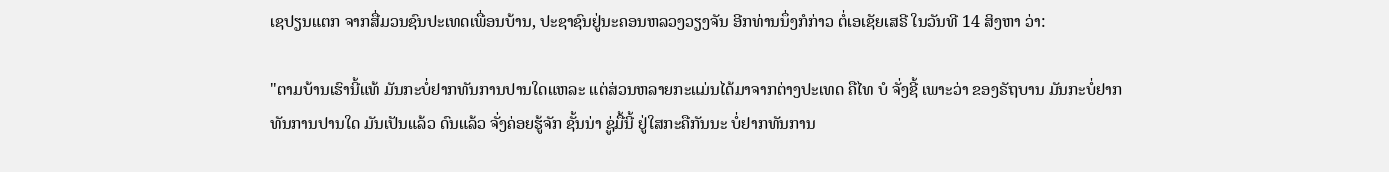ເຊປຽນແຕກ ຈາກສື່ມວນຊົນປະເທດເພື່ອນບ້ານ, ປະຊາຊົນຢູ່ນະຄອນຫລວງວຽງຈັນ ອີກທ່ານນຶ່ງກໍກ່າວ ຕໍ່ເອເຊັຍເສຣີ ໃນວັນທີ 14 ສິງຫາ ວ່າ:

"ຕາມບ້ານເຮົານີ້ແທ້ ມັນກະບໍ່ຢາກທັນການປານໃດແຫລະ ແຕ່ສ່ວນຫລາຍກະແມ່ນໄດ້ມາຈາກຕ່າງປະເທດ ຄືໄທ ບໍ ຈັ່ງຊີ້ ເພາະວ່າ ຂອງຣັຖບານ ມັນກະບໍ່ຢາກທັນການປານໃດ ມັນເປັນແລ້ວ ດົນແລ້ວ ຈັ່ງຄ່ອຍຮູ້ຈັກ ຊັ້ນນ່າ ຊູ່ມື້ນີ້ ຢູ່ໃສກະຄືກັນນະ ບໍ່ຢາກທັນການ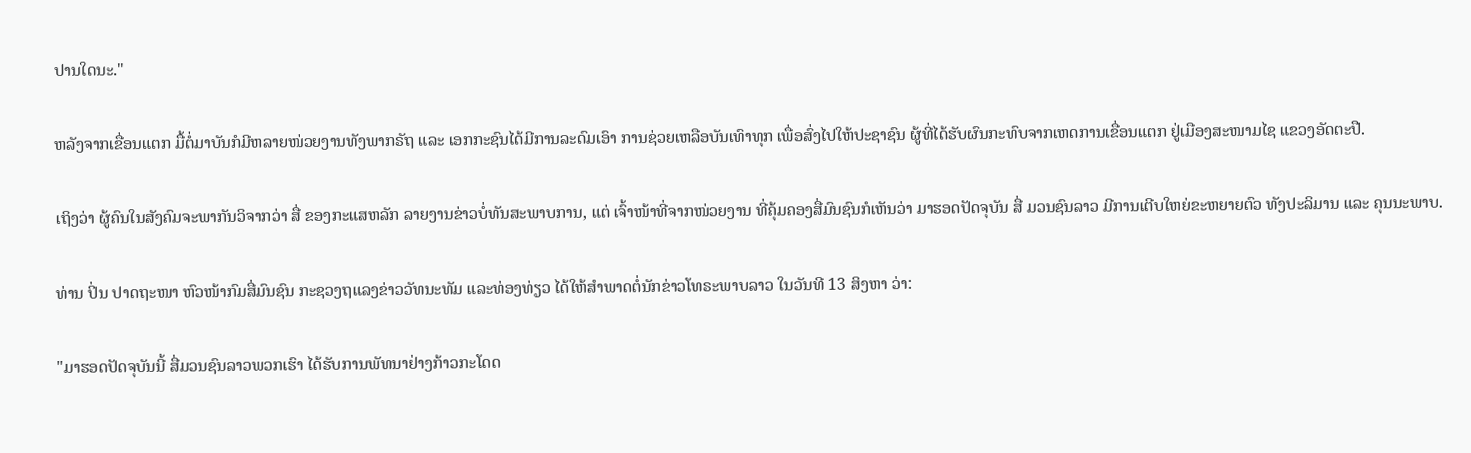ປານໃດນະ."

ຫລັງຈາກເຂື່ອນແຕກ ມື້ຕໍ່ມາບັນກໍມີຫລາຍໜ່ວຍງານທັງພາກຣັຖ ແລະ ເອກກະຊົນໄດ້ມີການລະດົມເອົາ ການຊ່ວຍເຫລືອບັນເທົາທຸກ ເພື່ອສົ່ງໄປໃຫ້ປະຊາຊົນ ຜູ້ທີ່ໄດ້ຮັບຜົນກະທົບຈາກເຫດການເຂື່ອນແຕກ ຢູ່ເມືອງສະໜາມໄຊ ແຂວງອັດຕະປື.

ເຖິງວ່າ ຜູ້ຄົນໃນສັງຄົມຈະພາກັນວິຈາກວ່າ ສື່ ຂອງກະແສຫລັກ ລາຍງານຂ່າວບໍ່ທັນສະພາບການ, ແຕ່ ເຈົ້າໜ້າທີ່ຈາກໜ່ວຍງານ ທີ່ຄຸ້ມຄອງສື່ມົນຊົນກໍເຫັນວ່າ ມາຮອດປັດຈຸບັນ ສື່ ມວນຊົນລາວ ມີການເຕີບໃຫຍ່ຂະຫຍາຍຕົວ ທັງປະລິມານ ແລະ ຄຸນນະພາບ.

ທ່ານ ປິ່ນ ປາດຖະໜາ ຫົວໜ້າກົມສື່ມົນຊົນ ກະຊວງຖແລງຂ່າວວັທນະທັມ ແລະທ່ອງທ່ຽວ ໄດ້ໃຫ້ສຳພາດຕໍ່ນັກຂ່າວໂທຣະພາບລາວ ໃນວັນທີ 13 ສິງຫາ ວ່າ:

"ມາຮອດປັດຈຸບັນນີ້ ສື່ມວນຊົນລາວພວກເຮົາ ໄດ້ຮັບການພັທນາຢ່າງກ້າວກະໂດດ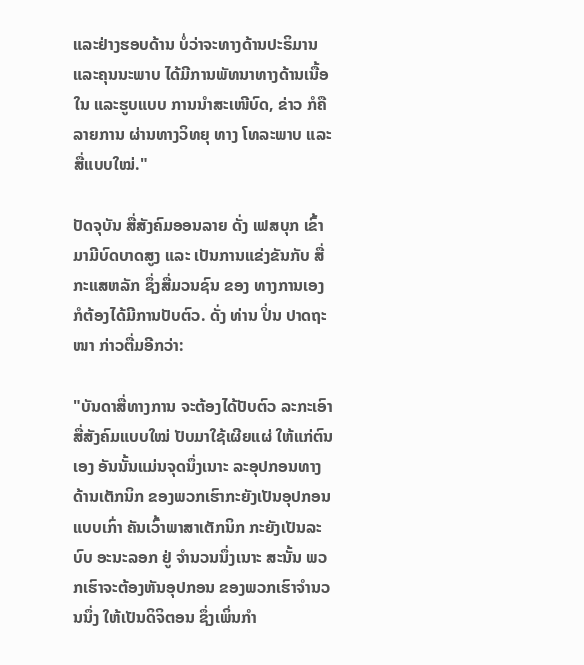ແລະຢ່າງຮອບດ້ານ ບໍ່ວ່າຈະທາງດ້ານປະຣິມານ ແລະຄຸນນະພາບ ໄດ້ມີການພັທນາທາງດ້ານເນື້ອໃນ ແລະຮູບແບບ ການນຳສະເໜີບົດ, ຂ່າວ ກໍຄືລາຍການ ຜ່ານທາງວິທຍຸ ທາງ ໂທລະພາບ ແລະ ສື່ແບບໃໝ່."

ປັດຈຸບັນ ສື່ສັງຄົມອອນລາຍ ດັ່ງ ເຟສບຸກ ເຂົ້າມາມີບົດບາດສູງ ແລະ ເປັນການແຂ່ງຂັນກັບ ສື່ກະແສຫລັກ ຊຶ່ງສື່ມວນຊົນ ຂອງ ທາງການເອງ ກໍຕ້ອງໄດ້ມີການປັບຕົວ. ດັ່ງ ທ່ານ ປິ່ນ ປາດຖະໜາ ກ່າວຕື່ມອີກວ່າ:

"ບັນດາສື່ທາງການ ຈະຕ້ອງໄດ້ປັບຕົວ ລະກະເອົາສື່ສັງຄົມແບບໃໝ່ ປັບມາໃຊ້ເຜີຍແຜ່ ໃຫ້ແກ່ຕົນເອງ ອັນນັ້ນແມ່ນຈຸດນຶ່ງເນາະ ລະອຸປກອນທາງດ້ານເຕັກນິກ ຂອງພວກເຮົາກະຍັງເປັນອຸປກອນແບບເກົ່າ ຄັນເວົ້າພາສາເຕັກນິກ ກະຍັງເປັນລະບົບ ອະນະລອກ ຢູ່ ຈຳນວນນຶ່ງເນາະ ສະນັ້ນ ພວກເຮົາຈະຕ້ອງຫັນອຸປກອນ ຂອງພວກເຮົາຈຳນວນນຶ່ງ ໃຫ້ເປັນດິຈິຕອນ ຊຶ່ງເພິ່ນກຳ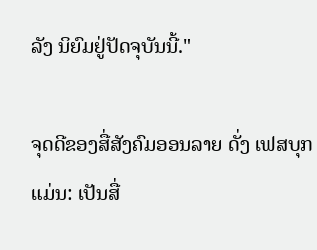ລັງ ນິຍົມຢູ່ປັດຈຸບັນນີ້."

ຈຸດດີຂອງສື່ສັງຄົມອອນລາຍ ດັ່ງ ເຟສບຸກ ແມ່ນ: ເປັນສື່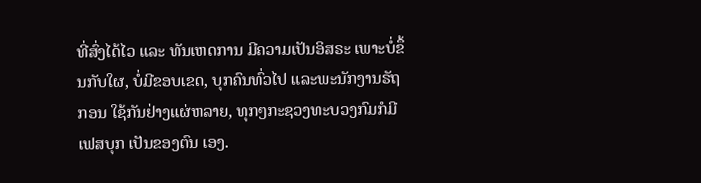ທີ່ສົ່ງໄດ້ໄວ ແລະ ທັນເຫດການ ມີຄວາມເປັນອິສຣະ ເພາະບໍ່ຂຶ້ນກັບໃຜ, ບໍ່ມີຂອບເຂດ, ບຸກຄົນທົ່ວໄປ ແລະພະນັກງານຣັຖກອນ ໃຊ້ກັນຢ່າງແຜ່ຫລາຍ, ທຸກໆກະຊວງທະບວງກົມກໍມີເຟສບຸກ ເປັນຂອງຕົນ ເອງ.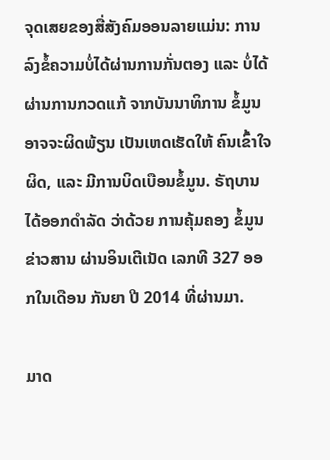ຈຸດເສຍຂອງສື່ສັງຄົມອອນລາຍແມ່ນ: ການລົງຂໍ້ຄວາມບໍ່ໄດ້ຜ່ານການກັ່ນຕອງ ແລະ ບໍ່ໄດ້ຜ່ານການກວດແກ້ ຈາກບັນນາທິການ ຂໍ້ມູນອາຈຈະຜິດພ້ຽນ ເປັນເຫດເຮັດໃຫ້ ຄົນເຂົ້າໃຈຜິດ, ແລະ ມີການບິດເບືອນຂໍ້ມູນ. ຣັຖບານໄດ້ອອກດຳລັດ ວ່າດ້ວຍ ການຄຸ້ມຄອງ ຂໍ້ມູນຂ່າວສານ ຜ່ານອິນເຕີເນັດ ເລກທີ 327 ອອກໃນເດືອນ ກັນຍາ ປີ 2014 ທີ່ຜ່ານມາ.

ມາດ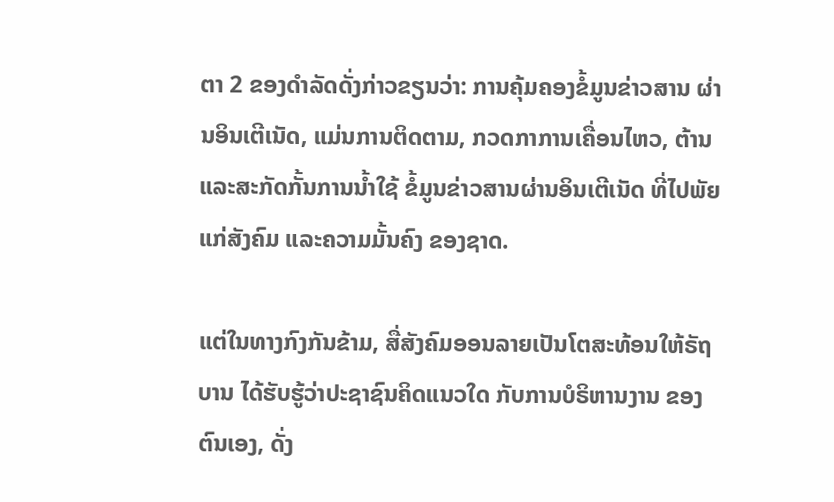ຕາ 2 ຂອງດຳລັດດັ່ງກ່າວຂຽນວ່າ: ການຄຸ້ມຄອງຂໍ້ມູນຂ່າວສານ ຜ່ານອິນເຕີເນັດ, ແມ່ນການຕິດຕາມ, ກວດກາການເຄື່ອນໄຫວ, ຕ້ານແລະສະກັດກັ້ນການນ້ຳໃຊ້ ຂໍ້ມູນຂ່າວສານຜ່ານອິນເຕີເນັດ ທີ່ໄປພັຍແກ່ສັງຄົມ ແລະຄວາມມັ້ນຄົງ ຂອງຊາດ.

ແຕ່ໃນທາງກົງກັນຂ້າມ, ສື່ສັງຄົມອອນລາຍເປັນໂຕສະທ້ອນໃຫ້ຣັຖບານ ໄດ້ຮັບຮູ້ວ່າປະຊາຊົນຄິດແນວໃດ ກັບການບໍຣິຫານງານ ຂອງ ຕົນເອງ, ດັ່ງ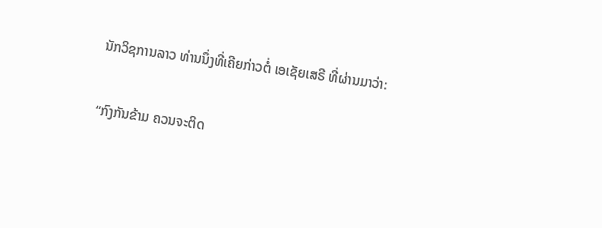ນັກວິຊການລາວ ທ່ານນຶ່ງທີ່ເຄີຍກ່າວຕໍ່ ເອເຊັຍເສຣີ ທີ່ຜ່ານມາວ່າ:

“ກົງກັນຂ້າມ ຄວນຈະຕິດ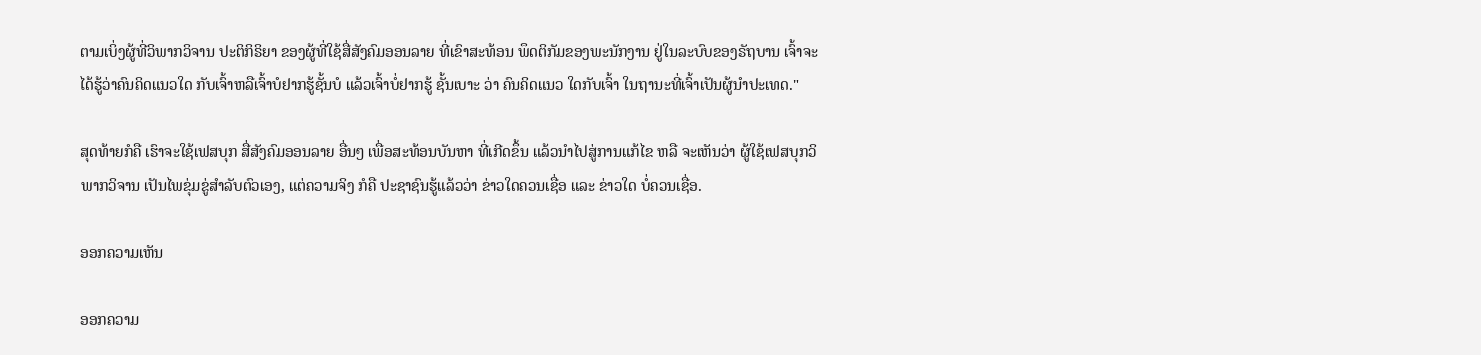ຕາມເບິ່ງຜູ້ທີ່ວິພາກວິຈານ ປະຕິກິຣິຍາ ຂອງຜູ້ທີ່ໃຊ້ສື່ສັງຄົມອອນລາຍ ທີ່ເຂົາສະທ້ອນ ພຶດຕິກັມຂອງພະນັກງານ ຢູ່ໃນລະບົບຂອງຣັຖບານ ເຈົ້າຈະໄດ້ຮູ້ວ່າຄົນຄິດແນວໃດ ກັບເຈົ້າຫລືເຈົ້າບໍຢາກຮູ້ຊັ້ນບໍ ແລ້ວເຈົ້າບໍ່ຢາກຮູ້ ຊັ້ນເບາະ ວ່າ ຄົນຄິດແນວ ໃດກັບເຈົ້າ ໃນຖານະທີ່ເຈົ້າເປັນຜູ້ນໍາປະເທດ."

ສຸດທ້າຍກໍຄື ເຮົາຈະໃຊ້ເຟສບຸກ ສື່ສັງຄົມອອນລາຍ ອື່ນໆ ເພື່ອສະທ້ອນບັນຫາ ທີ່ເກີດຂຶ້ນ ແລ້ວນຳໄປສູ່ການແກ້ໄຂ ຫລື ຈະເຫັນວ່າ ຜູ້ໃຊ້ເຟສບຸກວິພາກວິຈານ ເປັນໄພຂຸ່ມຂູ່ສຳລັບຕົວເອງ, ແຕ່ຄວາມຈິງ ກໍຄື ປະຊາຊົນຮູ້ແລ້ວວ່າ ຂ່າວໃດຄວນເຊື່ອ ແລະ ຂ່າວໃດ ບໍ່ຄວນເຊື່ອ.

ອອກຄວາມເຫັນ

ອອກຄວາມ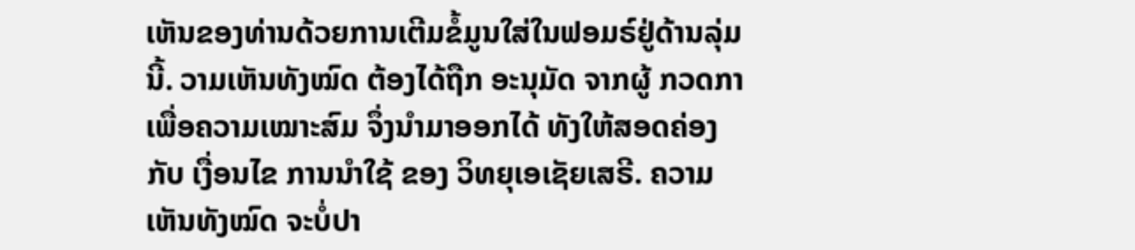ເຫັນຂອງທ່ານດ້ວຍການເຕີມຂໍ້ມູນໃສ່ໃນຟອມຣ໌ຢູ່ດ້ານລຸ່ມນີ້. ວາມເຫັນທັງໝົດ ຕ້ອງໄດ້ຖືກ ອະນຸມັດ ຈາກຜູ້ ກວດກາ ເພື່ອຄວາມເໝາະສົມ ຈຶ່ງນໍາມາອອກໄດ້ ທັງໃຫ້ສອດຄ່ອງ ກັບ ເງື່ອນໄຂ ການນຳໃຊ້ ຂອງ ວິທຍຸເອເຊັຍເສຣີ. ຄວາມເຫັນທັງໝົດ ຈະບໍ່ປາ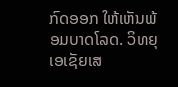ກົດອອກ ໃຫ້ເຫັນພ້ອມບາດໂລດ. ວິທຍຸເອເຊັຍເສ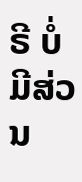ຣີ ບໍ່ມີສ່ວນ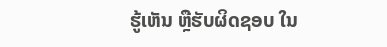ຮູ້ເຫັນ ຫຼືຮັບຜິດຊອບ ໃນ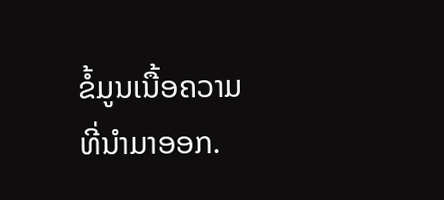ຂໍ້ມູນເນື້ອຄວາມ ທີ່ນໍາມາອອກ.